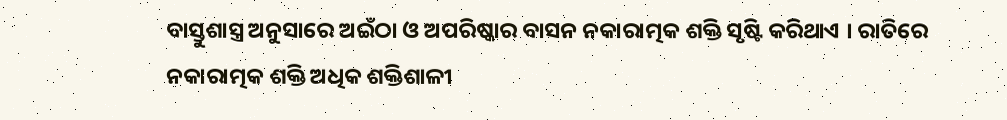ବାସ୍ତୁଶାସ୍ତ୍ର ଅନୁସାରେ ଅଇଁଠା ଓ ଅପରିଷ୍କାର ବାସନ ନକାରାତ୍ମକ ଶକ୍ତି ସୃଷ୍ଟି କରିଥାଏ । ରାତିରେ ନକାରାତ୍ମକ ଶକ୍ତି ଅଧିକ ଶକ୍ତିଶାଳୀ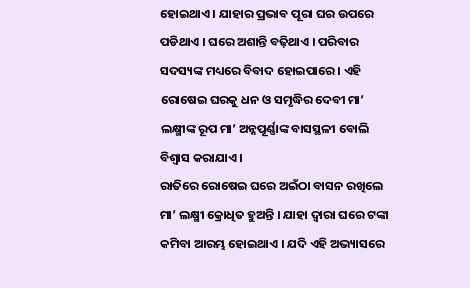ହୋଇଥାଏ । ଯାହାର ପ୍ରଭାବ ପୂରା ଘର ଉପରେ ପଡିଥାଏ । ଘରେ ଅଶାନ୍ତି ବଢ଼ିଥାଏ । ପରିବାର ସଦସ୍ୟଙ୍କ ମଧ୍ୟରେ ବିବାଦ ହୋଇପାରେ । ଏହି ରୋଷେଇ ଘରକୁ ଧନ ଓ ସମୃଦ୍ଧିର ଦେବୀ ମା’ ଲକ୍ଷ୍ମୀଙ୍କ ରୂପ ମା’ ଅନ୍ନପୂର୍ଣ୍ଣାଙ୍କ ବାସସ୍ଥଳୀ ବୋଲି ବିଶ୍ୱାସ କରାଯାଏ ।
ରାତିରେ ରୋଷେଇ ଘରେ ଅଇଁଠା ବାସନ ରଖିଲେ ମା’ ଲକ୍ଷ୍ମୀ କ୍ରୋଧିତ ହୁଅନ୍ତି । ଯାହା ଦ୍ୱାରା ଘରେ ଟଙ୍କା କମିବା ଆରମ୍ଭ ହୋଇଥାଏ । ଯଦି ଏହି ଅଭ୍ୟାସରେ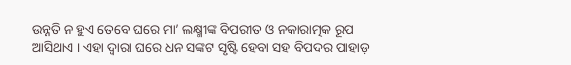ଉନ୍ନତି ନ ହୁଏ ତେବେ ଘରେ ମା’ ଲକ୍ଷ୍ମୀଙ୍କ ବିପରୀତ ଓ ନକାରାତ୍ମକ ରୂପ ଆସିଥାଏ । ଏହା ଦ୍ୱାରା ଘରେ ଧନ ସଙ୍କଟ ସୃଷ୍ଟି ହେବା ସହ ବିପଦର ପାହାଡ଼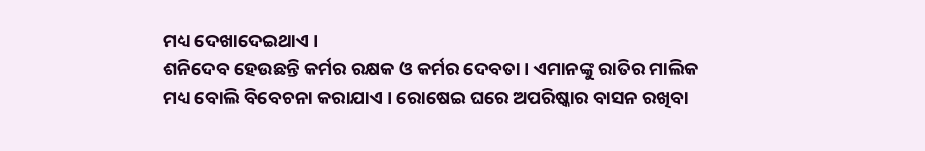ମଧ୍ୟ ଦେଖାଦେଇଥାଏ ।
ଶନିଦେବ ହେଉଛନ୍ତି କର୍ମର ରକ୍ଷକ ଓ କର୍ମର ଦେବତା । ଏମାନଙ୍କୁ ରାତିର ମାଲିକ ମଧ୍ୟ ବୋଲି ବିବେଚନା କରାଯାଏ । ରୋଷେଇ ଘରେ ଅପରିଷ୍କାର ବାସନ ରଖିବା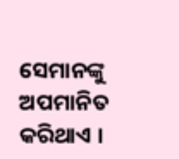ସେମାନଙ୍କୁ ଅପମାନିତ କରିଥାଏ ।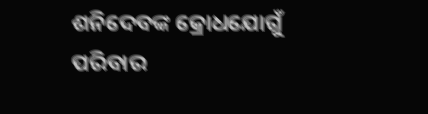ଶନିଦେବଙ୍କ କ୍ରୋଧଯୋଗୁଁ ପରିବାର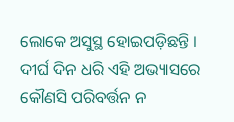ଲୋକେ ଅସୁସ୍ଥ ହୋଇପଡ଼ିଛନ୍ତି । ଦୀର୍ଘ ଦିନ ଧରି ଏହି ଅଭ୍ୟାସରେ କୌଣସି ପରିବର୍ତ୍ତନ ନ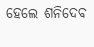ହେଲେ ଶନିଦେବ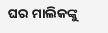ଘର ମାଲିକଙ୍କୁ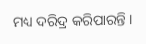ମଧ୍ୟ ଦରିଦ୍ର କରିପାରନ୍ତି ।